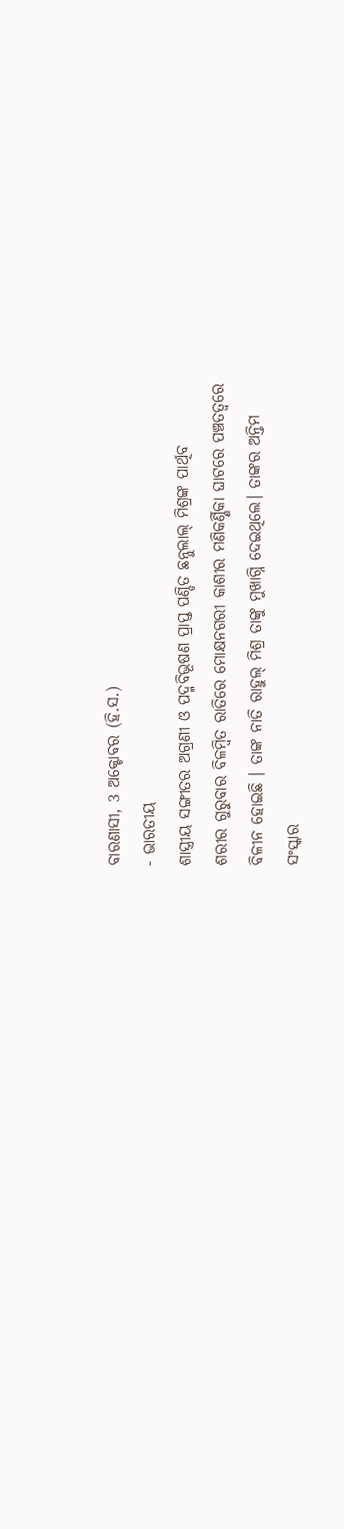ବାରଣାସୀ, 3 ଅକ୍ଟୋବର (ହି.ସ.)
- ଭାରତୀୟ
ଶାସ୍ତ୍ରୀୟ ସଙ୍ଗୀତର ଅଗ୍ରଣୀ ଓ ପଦ୍ମବିଭୂଷଣ ପ୍ରାପ୍ତ ପଣ୍ଡିତ ଛନ୍ନୁଲାଲ୍ ମିଶ୍ରଙ୍କ ପାର୍ଥିବ
ଶରୀର ଗୁରୁବାର ବିଳମ୍ବିତ ରାତିରେ ମୋକ୍ଷନଗରୀ କାଶୀର ମଣିକର୍ଣ୍ଣିକା ଘାଟରେ ପଞ୍ଚତତ୍ୱରେ
ବିଳୀନ ହୋଇଛି । ତାଙ୍କ ନାତି ରାହୁଲ୍ ମିଶ୍ର ତାଙ୍କୁ ମୁଖାଗ୍ନି ଦେଇଥିଲେ। ତାଙ୍କର ଅନ୍ତିମ
ସଂସ୍କାର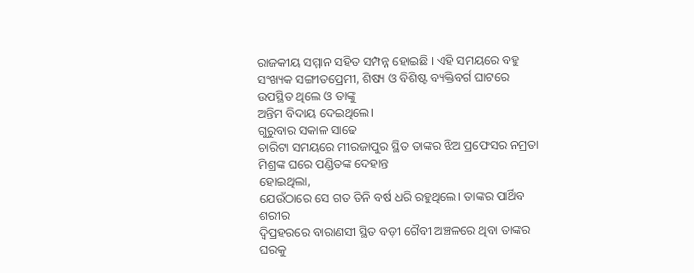ରାଜକୀୟ ସମ୍ମାନ ସହିତ ସମ୍ପନ୍ନ ହୋଇଛି । ଏହି ସମୟରେ ବହୁ ସଂଖ୍ୟକ ସଙ୍ଗୀତପ୍ରେମୀ, ଶିଷ୍ୟ ଓ ବିଶିଷ୍ଟ ବ୍ୟକ୍ତିବର୍ଗ ଘାଟରେ ଉପସ୍ଥିତ ଥିଲେ ଓ ତାଙ୍କୁ
ଅନ୍ତିମ ବିଦାୟ ଦେଇଥିଲେ।
ଗୁରୁବାର ସକାଳ ସାଢେ
ଚାରିଟା ସମୟରେ ମୀରଜାପୁର ସ୍ଥିତ ତାଙ୍କର ଝିଅ ପ୍ରଫେସର ନମ୍ରତା ମିଶ୍ରଙ୍କ ଘରେ ପଣ୍ଡିତଙ୍କ ଦେହାନ୍ତ
ହୋଇଥିଲା,
ଯେଉଁଠାରେ ସେ ଗତ ତିନି ବର୍ଷ ଧରି ରହୁଥିଲେ। ତାଙ୍କର ପାର୍ଥିବ ଶରୀର
ଦ୍ୱିପ୍ରହରରେ ବାରାଣସୀ ସ୍ଥିତ ବଡ଼ୀ ଗୈବୀ ଅଞ୍ଚଳରେ ଥିବା ତାଙ୍କର ଘରକୁ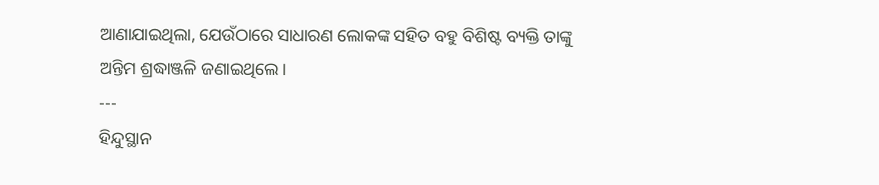ଆଣାଯାଇଥିଲା, ଯେଉଁଠାରେ ସାଧାରଣ ଲୋକଙ୍କ ସହିତ ବହୁ ବିଶିଷ୍ଟ ବ୍ୟକ୍ତି ତାଙ୍କୁ
ଅନ୍ତିମ ଶ୍ରଦ୍ଧାଞ୍ଜଳି ଜଣାଇଥିଲେ।
---
ହିନ୍ଦୁସ୍ଥାନ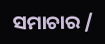ସମାଚାର /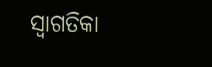ସ୍ୱାଗତିକା